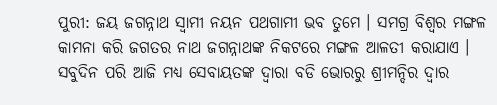ପୁରୀ: ଜୟ ଜଗନ୍ନାଥ ସ୍ବାମୀ ନୟନ ପଥଗାମୀ ଭବ ତୁମେ । ସମଗ୍ର ବିଶ୍ବର ମଙ୍ଗଳ କାମନା କରି ଜଗତର ନାଥ ଜଗନ୍ନାଥଙ୍କ ନିକଟରେ ମଙ୍ଗଳ ଆଳତୀ କରାଯାଏ । ସବୁଦିନ ପରି ଆଜି ମଧ୍ୟ ସେବାୟତଙ୍କ ଦ୍ବାରା ବଡି ଭୋରରୁ ଶ୍ରୀମନ୍ଦିର ଦ୍ବାର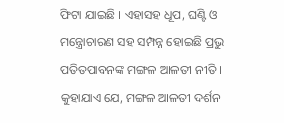ଫିଟା ଯାଇଛି । ଏହାସହ ଧୂପ, ଘଣ୍ଟି ଓ ମନ୍ତ୍ରୋଚାରଣ ସହ ସମ୍ପନ୍ନ ହୋଇଛି ପ୍ରଭୁ ପତିତପାବନଙ୍କ ମଙ୍ଗଳ ଆଳତୀ ନୀତି ।
କୁହାଯାଏ ଯେ, ମଙ୍ଗଳ ଆଳତୀ ଦର୍ଶନ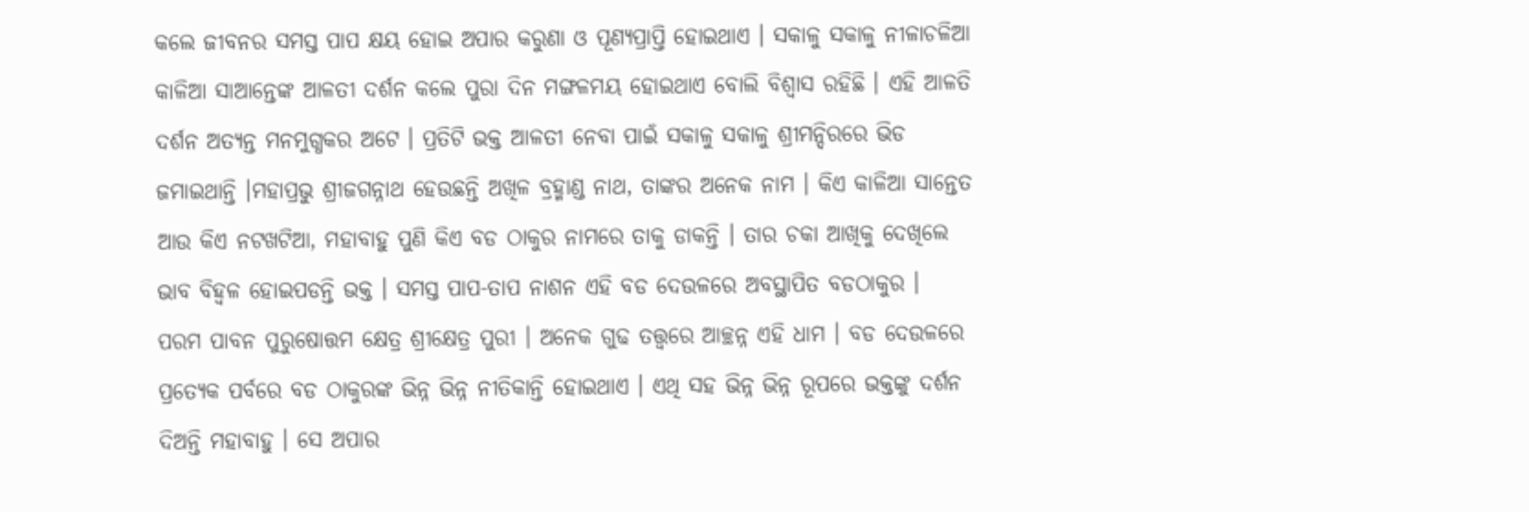କଲେ ଜୀବନର ସମସ୍ତ ପାପ କ୍ଷୟ ହୋଇ ଅପାର କରୁଣା ଓ ପୂଣ୍ୟପ୍ରାପ୍ତି ହୋଇଥାଏ । ସକାଳୁ ସକାଳୁ ନୀଳାଚଳିଆ କାଳିଆ ସାଆନ୍ତେଙ୍କ ଆଳତୀ ଦର୍ଶନ କଲେ ପୁରା ଦିନ ମଙ୍ଗଳମୟ ହୋଇଥାଏ ବୋଲି ବିଶ୍ବାସ ରହିଛି । ଏହି ଆଳତି ଦର୍ଶନ ଅତ୍ୟନ୍ତ ମନମୁଗ୍ଧକର ଅଟେ । ପ୍ରତିଟି ଭକ୍ତ ଆଳତୀ ନେବା ପାଇଁ ସକାଳୁ ସକାଳୁ ଶ୍ରୀମନ୍ଦିରରେ ଭିଡ ଜମାଇଥାନ୍ତି ।ମହାପ୍ରଭୁ ଶ୍ରୀଜଗନ୍ନାଥ ହେଉଛନ୍ତି ଅଖିଳ ବ୍ରହ୍ମାଣ୍ଡ ନାଥ, ତାଙ୍କର ଅନେକ ନାମ । କିଏ କାଳିଆ ସାନ୍ତେତ ଆଉ କିଏ ନଟଖଟିଆ, ମହାବାହୁ ପୁଣି କିଏ ବଡ ଠାକୁର ନାମରେ ତାକୁ ଡାକନ୍ତି । ତାର ଚକା ଆଖିକୁ ଦେଖିଲେ ଭାବ ବିହ୍ବଳ ହୋଇପଡନ୍ତି ଭକ୍ତ । ସମସ୍ତ ପାପ-ତାପ ନାଶନ ଏହି ବଡ ଦେଉଳରେ ଅବସ୍ଥାପିତ ବଡଠାକୁର ।
ପରମ ପାବନ ପୁରୁଷୋତ୍ତମ କ୍ଷେତ୍ର ଶ୍ରୀକ୍ଷେତ୍ର ପୁରୀ । ଅନେକ ଗୁଢ ତତ୍ତ୍ବରେ ଆଚ୍ଛନ୍ନ ଏହି ଧାମ । ବଡ ଦେଉଳରେ ପ୍ରତ୍ୟେକ ପର୍ବରେ ବଡ ଠାକୁରଙ୍କ ଭିନ୍ନ ଭିନ୍ନ ନୀତିକାନ୍ତି ହୋଇଥାଏ । ଏଥି ସହ ଭିନ୍ନ ଭିନ୍ନ ରୂପରେ ଭକ୍ତଙ୍କୁ ଦର୍ଶନ ଦିଅନ୍ତି ମହାବାହୁ । ସେ ଅପାର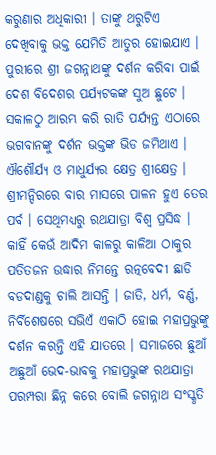କରୁଣାର ଅଧିକାରୀ । ତାଙ୍କୁ ଥରୁଟିଏ ଦେଖିବାକୁ ଭକ୍ତ ଯେମିତି ଆତୁର ହୋଇଯାଏ । ପୁରୀରେ ଶ୍ରୀ ଜଗନ୍ନାଥଙ୍କୁ ଦର୍ଶନ କରିବା ପାଇଁ ଦେଶ ବିଦେଶର ପର୍ଯ୍ୟଟକଙ୍କ ସୁଅ ଛୁଟେ । ସକାଳଠୁ ଆରମ୍ଭ କରି ରାତି ପର୍ଯ୍ୟନ୍ତ ଏଠାରେ ଭଗବାନଙ୍କୁ ଦର୍ଶନ ଭକ୍ତଙ୍କ ଭିଡ ଜମିଥାଏ ।
ଐଶୌର୍ଯ୍ୟ ଓ ମାଧୁର୍ଯ୍ୟର କ୍ଷେତ୍ର ଶ୍ରୀକ୍ଷେତ୍ର । ଶ୍ରୀମନ୍ଦିରରେ ବାର ମାସରେ ପାଳନ ହୁଏ ତେର ପର୍ବ । ସେଥିମଧ୍ୟରୁ ରଥଯାତ୍ରା ବିଶ୍ବ ପ୍ରସିଦ୍ଧ । କାହିଁ କେଉଁ ଆଦିମ କାଳରୁ କାଳିଆ ଠାକୁର ପତିତଜନ ଉଦ୍ଧାର ନିମନ୍ତେ ରତ୍ନବେଦୀ ଛାଡି ବଡଦାଣ୍ଡକୁ ଚାଲି ଆସନ୍ତି । ଜାତି, ଧର୍ମ, ବର୍ଣ୍ଣ, ନିର୍ବିଶେଷରେ ସଭିଏଁ ଏକାଠି ହୋଇ ମହାପ୍ରଭୁଙ୍କୁ ଦର୍ଶନ କରନ୍ତି ଏହି ଯାତରେ । ସମାଜରେ ଛୁଆଁ ଅଛୁଆଁ ଭେଦ-ଭାବକୁ ମହାପ୍ରଭୁଙ୍କ ରଥଯାତ୍ରା ପରମ୍ପରା ଛିନ୍ନ କରେ ବୋଲି ଜଗନ୍ନାଥ ସଂସ୍କୃତି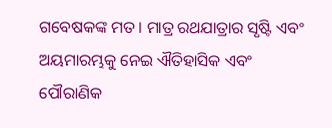ଗବେଷକଙ୍କ ମତ । ମାତ୍ର ରଥଯାତ୍ରାର ସୃଷ୍ଟି ଏବଂ ଅୟମାରମ୍ଭକୁ ନେଇ ଐତିହାସିକ ଏବଂ ପୌରାଣିକ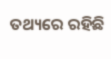ତଥ୍ୟରେ ରହିଛି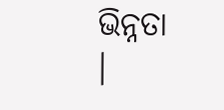ଭିନ୍ନତା ।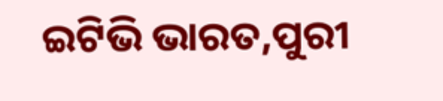ଇଟିଭି ଭାରତ,ପୁରୀ